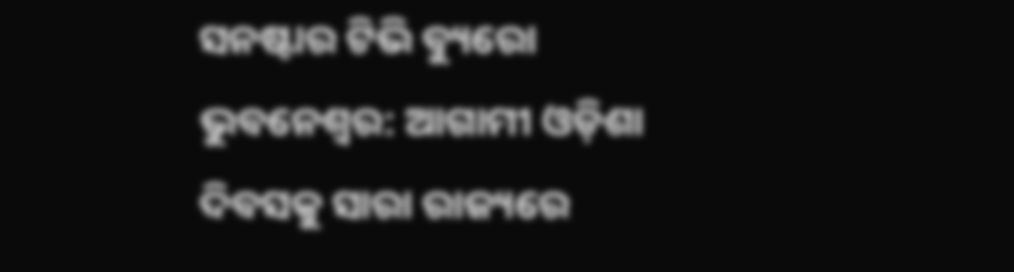ସନଷ୍ଟାର ଟିଭି ବ୍ୟୁରୋ
ଭୁବନେଶ୍ୱର: ଆଗାମୀ ଓଡ଼ିଶା ଦିବସକୁ ସାରା ରାଜ୍ୟରେ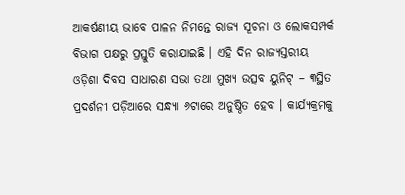ଆକର୍ଷଣୀୟ ଭାବେ ପାଳନ ନିମନ୍ତେ ରାଜ୍ୟ ସୂଚନା ଓ ଲୋକସମ୍ପର୍କ ବିଭାଗ ପକ୍ଷରୁ ପ୍ରସ୍ତୁତି କରାଯାଇଛି । ଏହି ଦିନ ରାଜ୍ୟସ୍ତରୀୟ ଓଡ଼ିଶା ଦିବସ ସାଧାରଣ ସଭା ତଥା ମୁଖ୍ୟ ଉତ୍ସବ ୟୁନିଟ୍ – ୩ସ୍ଥିତ ପ୍ରଦର୍ଶନୀ ପଡ଼ିଆରେ ସନ୍ଧ୍ୟା ୬ଟାରେ ଅନୁଷ୍ଠିତ ହେବ । କାର୍ଯ୍ୟକ୍ରମକୁ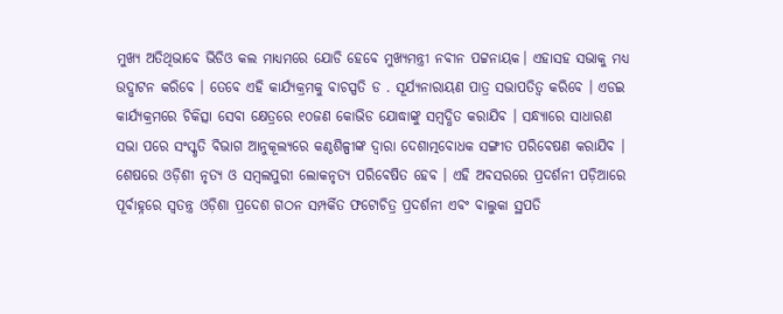ମୁଖ୍ୟ ଅତିଥିଭାବେ ଭିଡିଓ କଲ ମାଧ୍ୟମରେ ଯୋଡି ହେବେ ମୁଖ୍ୟମନ୍ତ୍ରୀ ନବୀନ ପଟ୍ଟନାୟକ। ଏହାସହ ସଭାକୁ ମଧ୍ୟ ଉଦ୍ଘାଟନ କରିବେ । ତେବେ ଏହି କାର୍ଯ୍ୟକ୍ରମକୁ ବାଚସ୍ପତି ଡ . ସୂର୍ଯ୍ୟନାରାୟଣ ପାତ୍ର ସଭାପତିତ୍ୱ କରିବେ । ଏଡଇ କାର୍ଯ୍ୟକ୍ରମରେ ଚିକିତ୍ସା ସେବା କ୍ଷେତ୍ରରେ ୧୦ଜଣ କୋଭିଡ ଯୋଦ୍ଧାଙ୍କୁ ସମ୍ବଦ୍ଧିତ କରାଯିବ । ସନ୍ଧ୍ୟାରେ ସାଧାରଣ ସଭା ପରେ ସଂସ୍କୃତି ବିଭାଗ ଆନୁକୂଲ୍ୟରେ କଣ୍ଠଶିଳ୍ପୀଙ୍କ ଦ୍ବାରା ଦେଶାତ୍ମବୋଧକ ସଙ୍ଗୀତ ପରିବେଷଣ କରାଯିବ । ଶେଷରେ ଓଡ଼ିଶୀ ନୃତ୍ୟ ଓ ସମ୍ବଲପୁରୀ ଲୋକନୃତ୍ୟ ପରିବେଷିତ ହେବ । ଏହି ଅବସରରେ ପ୍ରଦର୍ଶନୀ ପଡ଼ିଆରେ ପୂର୍ବାହ୍ନରେ ସ୍ଵତନ୍ତ୍ର ଓଡ଼ିଶା ପ୍ରଦେଶ ଗଠନ ସମ୍ପର୍କିତ ଫଟୋଚିତ୍ର ପ୍ରଦର୍ଶନୀ ଏବଂ ବାଲୁକା ସ୍ଥପତି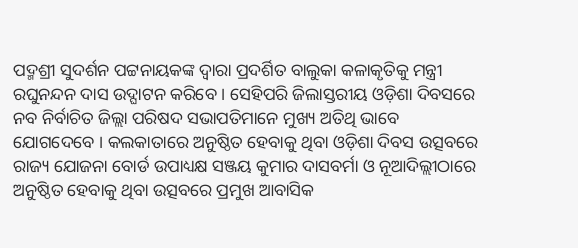ପଦ୍ମଶ୍ରୀ ସୁଦର୍ଶନ ପଟ୍ଟନାୟକଙ୍କ ଦ୍ବାରା ପ୍ରଦର୍ଶିତ ବାଲୁକା କଳାକୃତିକୁ ମନ୍ତ୍ରୀ ରଘୁନନ୍ଦନ ଦାସ ଉଦ୍ଘାଟନ କରିବେ । ସେହିପରି ଜିଲାସ୍ତରୀୟ ଓଡ଼ିଶା ଦିବସରେ ନବ ନିର୍ବାଚିତ ଜିଲ୍ଲା ପରିଷଦ ସଭାପତିମାନେ ମୁଖ୍ୟ ଅତିଥି ଭାବେ ଯୋଗଦେବେ । କଲକାତାରେ ଅନୁଷ୍ଠିତ ହେବାକୁ ଥିବା ଓଡ଼ିଶା ଦିବସ ଉତ୍ସବରେ ରାଜ୍ୟ ଯୋଜନା ବୋର୍ଡ ଉପାଧ୍ୟକ୍ଷ ସଞ୍ଜୟ କୁମାର ଦାସବର୍ମା ଓ ନୂଆଦିଲ୍ଲୀଠାରେ ଅନୁଷ୍ଠିତ ହେବାକୁ ଥିବା ଉତ୍ସବରେ ପ୍ରମୁଖ ଆବାସିକ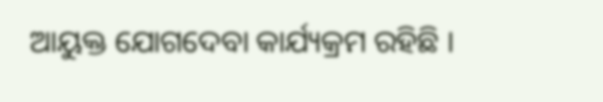ଆୟୁକ୍ତ ଯୋଗଦେବା କାର୍ଯ୍ୟକ୍ରମ ରହିଛି ।